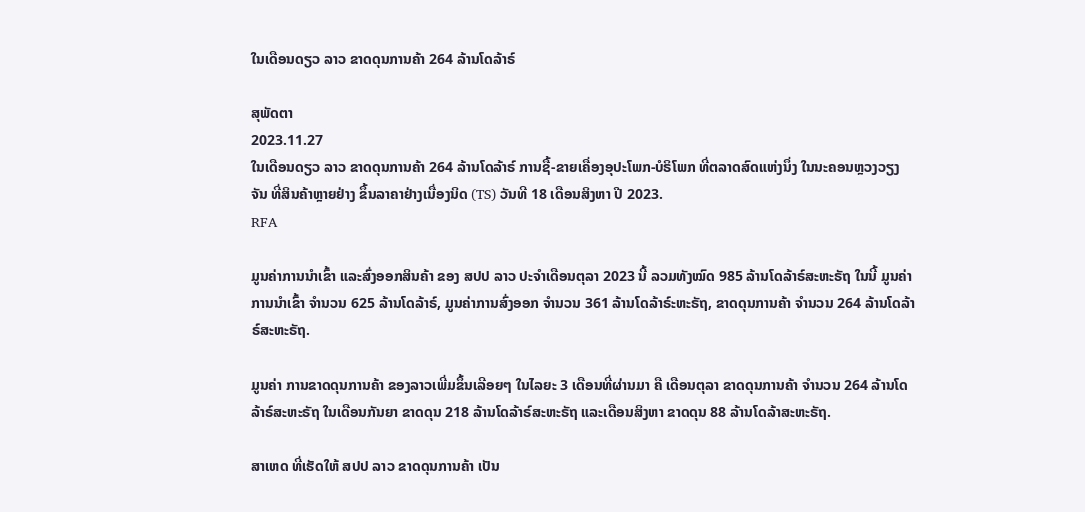ໃນເດືອນດຽວ ລາວ ຂາດດຸນການຄ້າ 264 ລ້ານໂດລ້າຣ໌

ສຸພັດຕາ
2023.11.27
ໃນເດືອນດຽວ ລາວ ຂາດດຸນການຄ້າ 264 ລ້ານໂດລ້າຣ໌ ການຊື້-ຂາຍເຄື່ອງອຸປະໂພກ-ບໍຣິໂພກ ທີ່ຕລາດສົດແຫ່ງນຶ່ງ ໃນນະຄອນຫຼວງວຽງຈັນ ທີ່ສິນຄ້າຫຼາຍຢ່າງ ຂຶ້ນລາຄາຢ່າງເນື່ອງນິດ (TS) ວັນທີ 18 ເດືອນສິງຫາ ປີ 2023.
RFA

ມູນຄ່າການນໍາເຂົ້າ ແລະສົ່ງອອກສິນຄ້າ ຂອງ ສປປ ລາວ ປະຈໍາເດືອນຕຸລາ 2023 ນີ້ ລວມທັງໝົດ 985 ລ້ານໂດລ້າຣ໌ສະຫະຣັຖ ໃນນີ້ ມູນຄ່າການນໍາເຂົ້າ ຈໍານວນ 625 ລ້ານໂດລ້າຣ໌, ມູນຄ່າການສົ່ງອອກ ຈໍານວນ 361 ລ້ານໂດລ້າຣ໌ະຫະຣັຖ, ຂາດດຸນການຄ້າ ຈໍານວນ 264 ລ້ານໂດລ້າຣ໌ສະຫະຣັຖ.

ມູນຄ່າ ການຂາດດຸນການຄ້າ ຂອງລາວເພີ່ມຂຶ້ນເລີອຍໆ ໃນໄລຍະ 3 ເດືອນທີ່ຜ່ານມາ ຄື ເດືອນຕຸລາ ຂາດດຸນການຄ້າ ຈໍານວນ 264 ລ້ານໂດລ້າຣ໌ສະຫະຣັຖ ໃນເດືອນກັນຍາ ຂາດດຸນ 218 ລ້ານໂດລ້າຣ໌ສະຫະຣັຖ ແລະເດືອນສິງຫາ ຂາດດຸນ 88 ລ້ານໂດລ້າສະຫະຣັຖ.

ສາເຫດ ທີ່ເຮັດໃຫ້ ສປປ ລາວ ຂາດດຸນການຄ້າ ເປັນ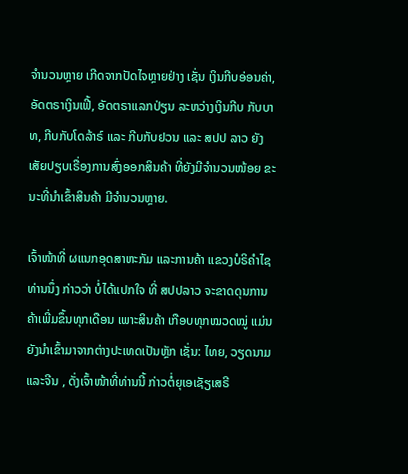ຈໍານວນຫຼາຍ ເກີດຈາກປັດໄຈຫຼາຍຢ່າງ ເຊັ່ນ ເງິນກີບອ່ອນຄ່າ, ອັດຕຣາເງິນເຟີ້, ອັດຕຣາແລກປ່ຽນ ລະຫວ່າງເງິນກີບ ກັບບາທ, ກີບກັບໂດລ້າຣ໌ ແລະ ກີບກັບຢວນ ແລະ ສປປ ລາວ ຍັງເສັຍປຽບເຣື່ອງການສົ່ງອອກສິນຄ້າ ທີ່ຍັງມີຈໍານວນໜ້ອຍ ຂະນະທີ່ນໍາເຂົ້າສິນຄ້າ ມີຈໍານວນຫຼາຍ.

ເຈົ້າໜ້າທີ່ ຜແນກອຸດສາຫະກັມ ແລະການຄ້າ ແຂວງບໍຣິຄໍາໄຊ ທ່ານນຶ່ງ ກ່າວວ່າ ບໍ່ໄດ້ແປກໃຈ ທີ່ ສປປລາວ ຈະຂາດດຸນການຄ້າເພີ່ມຂຶ້ນທຸກເດືອນ ເພາະສິນຄ້າ ເກືອບທຸກໝວດໝູ່ ແມ່ນຍັງນໍາເຂົ້າມາຈາກຕ່າງປະເທດເປັນຫຼັກ ເຊັ່ນ: ໄທຍ, ວຽດນາມ ແລະຈີນ , ດັ່ງເຈົ້າໜ້າທີ່ທ່ານນີ້ ກ່າວຕໍ່ຍຸເອເຊັຽເສຣີ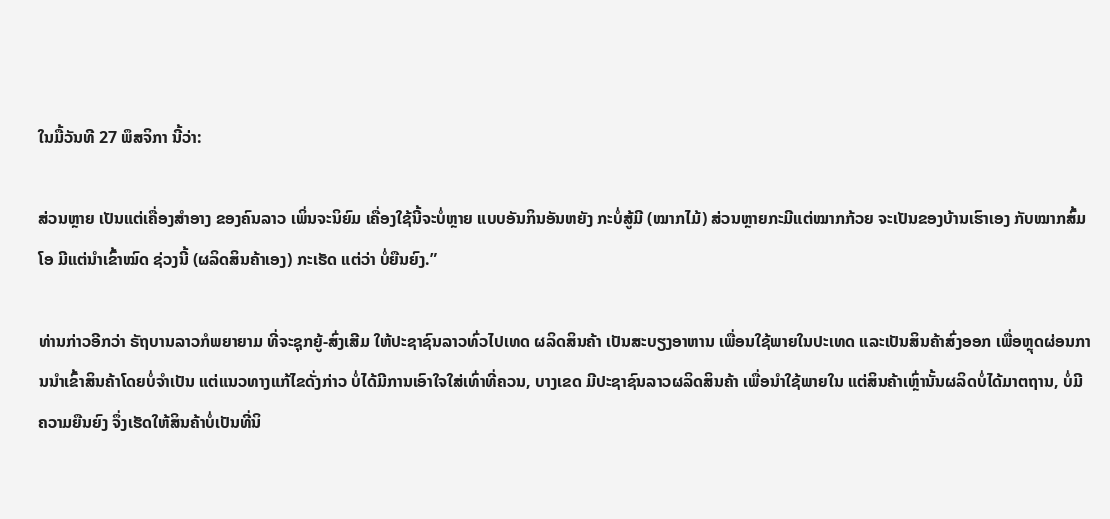ໃນມື້ວັນທີ 27 ພຶສຈິກາ ນີ້ວ່າ:

ສ່ວນຫຼາຍ ເປັນແຕ່ເຄື່ອງສໍາອາງ ຂອງຄົນລາວ ເພິ່ນຈະນິຍົມ ເຄື່ອງໃຊ້ນີ້ຈະບໍ່ຫຼາຍ ແບບອັນກິນອັນຫຍັງ ກະບໍ່ສູ້ມີ (ໝາກໄມ້) ສ່ວນຫຼາຍກະມີແຕ່ໝາກກ້ວຍ ຈະເປັນຂອງບ້ານເຮົາເອງ ກັບໝາກສົ້ມໂອ ມີແຕ່ນໍາເຂົ້າໝົດ ຊ່ວງນີ້ (ຜລິດສິນຄ້າເອງ) ກະເຮັດ ແຕ່ວ່າ ບໍ່ຍືນຍົງ.”

ທ່ານກ່າວອີກວ່າ ຣັຖບານລາວກໍພຍາຍາມ ທີ່ຈະຊຸກຍູ້-ສົ່ງເສີມ ໃຫ້ປະຊາຊົນລາວທົ່ວໄປເທດ ຜລິດສິນຄ້າ ເປັນສະບຽງອາຫານ ເພື່ອນໃຊ້ພາຍໃນປະເທດ ແລະເປັນສິນຄ້າສົ່ງອອກ ເພື່ອຫຼຸດຜ່ອນການນໍາເຂົ້າສິນຄ້າໂດຍບໍ່ຈໍາເປັນ ແຕ່ແນວທາງແກ້ໄຂດັ່ງກ່າວ ບໍ່ໄດ້ມີການເອົາໃຈໃສ່ເທົ່າທີ່ຄວນ, ບາງເຂດ ມີປະຊາຊົນລາວຜລິດສິນຄ້າ ເພື່ອນໍາໃຊ້ພາຍໃນ ແຕ່ສິນຄ້າເຫຼົ່ານັ້ນຜລິດບໍ່ໄດ້ມາຕຖານ, ບໍ່ມີຄວາມຍືນຍົງ ຈຶ່ງເຮັດໃຫ້ສິນຄ້າບໍ່ເປັນທີ່ນິ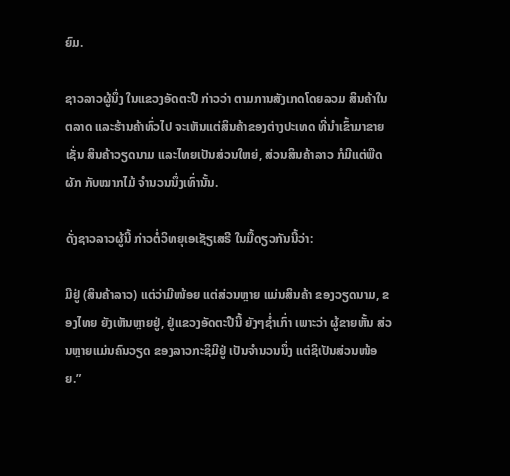ຍົມ.

ຊາວລາວຜູ້ນຶ່ງ ໃນແຂວງອັດຕະປື ກ່າວວ່າ ຕາມການສັງເກດໂດຍລວມ ສິນຄ້າໃນຕລາດ ແລະຮ້ານຄ້າທົ່ວໄປ ຈະເຫັນແຕ່ສິນຄ້າຂອງຕ່າງປະເທດ ທີ່ນໍາເຂົ້າມາຂາຍ ເຊັ່ນ ສິນຄ້າວຽດນາມ ແລະໄທຍເປັນສ່ວນໃຫຍ່, ສ່ວນສິນຄ້າລາວ ກໍມີແຕ່ພືດຜັກ ກັບໝາກໄມ້ ຈໍານວນນຶ່ງເທົ່ານັ້ນ.

ດັ່ງຊາວລາວຜູ້ນີ້ ກ່າວຕໍ່ວິທຍຸເອເຊັຽເສຣີ ໃນມື້ດຽວກັນນີ້ວ່າ:

ມີຢູ່ (ສິນຄ້າລາວ) ແຕ່ວ່າມີໜ້ອຍ ແຕ່ສ່ວນຫຼາຍ ແມ່ນສິນຄ້າ ຂອງວຽດນາມ, ຂອງໄທຍ ຍັງເຫັນຫຼາຍຢູ່, ຢູ່ແຂວງອັດຕະປືນີ້ ຍັງໆຊໍ່າເກົ່າ ເພາະວ່າ ຜູ້ຂາຍຫັ້ນ ສ່ວນຫຼາຍແມ່ນຄົນວຽດ ຂອງລາວກະຊິມີຢູ່ ເປັນຈໍານວນນຶ່ງ ແຕ່ຊິເປັນສ່ວນໜ້ອຍ.”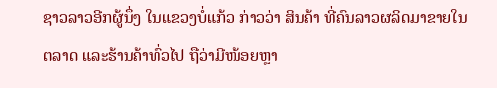ຊາວລາວອີກຜູ້ນຶ່ງ ໃນແຂວງບໍ່ແກ້ວ ກ່າວວ່າ ສິນຄ້າ ທີ່ຄົນລາວຜລິດມາຂາຍໃນຕລາດ ແລະຮ້ານຄ້າທົ່ວໄປ ຖືວ່າມີໜ້ອຍຫຼາ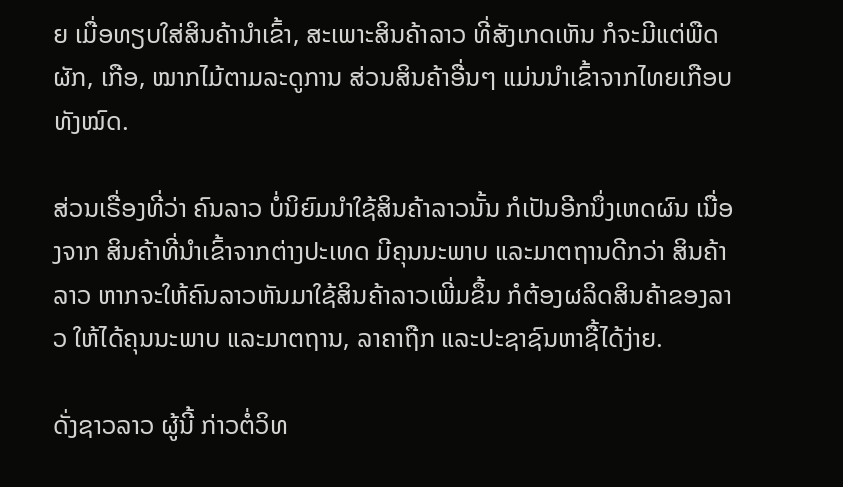ຍ ເມື່ອທຽບໃສ່ສິນຄ້ານໍາເຂົ້າ, ສະເພາະສິນຄ້າລາວ ທີ່ສັງເກດເຫັນ ກໍຈະມີແຕ່ພືດຜັກ, ເກືອ, ໝາກໄມ້ຕາມລະດູການ ສ່ວນສິນຄ້າອື່ນໆ ແມ່ນນໍາເຂົ້າຈາກໄທຍເກືອບທັງໝົດ.

ສ່ວນເຣື່ອງທີ່ວ່າ ຄົນລາວ ບໍ່ນິຍົມນໍາໃຊ້ສິນຄ້າລາວນັ້ນ ກໍເປັນອີກນຶ່ງເຫດຜົນ ເນື່ອງຈາກ ສິນຄ້າທີ່ນໍາເຂົ້າຈາກຕ່າງປະເທດ ມີຄຸນນະພາບ ແລະມາຕຖານດີກວ່າ ສິນຄ້າລາວ ຫາກຈະໃຫ້ຄົນລາວຫັນມາໃຊ້ສິນຄ້າລາວເພີ່ມຂຶ້ນ ກໍຕ້ອງຜລິດສິນຄ້າຂອງລາວ ໃຫ້ໄດ້ຄຸນນະພາບ ແລະມາຕຖານ, ລາຄາຖືກ ແລະປະຊາຊົນຫາຊື້ໄດ້ງ່າຍ.

ດັ່ງຊາວລາວ ຜູ້ນີ້ ກ່າວຕໍ່ວິທ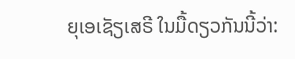ຍຸເອເຊັຽເສຣີ ໃນມື້ດຽວກັນນີ້ວ່າ: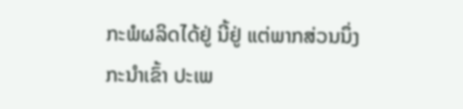ກະພໍຜລິດໄດ້ຢູ່ ນີ້ຢູ່ ແຕ່ພາກສ່ວນນຶ່ງກະນໍາເຂົ້າ ປະເພ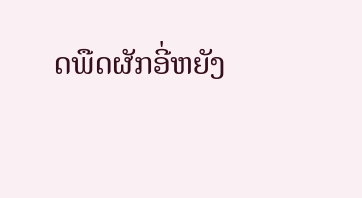ດພືດຜັກອີ່ຫຍັງ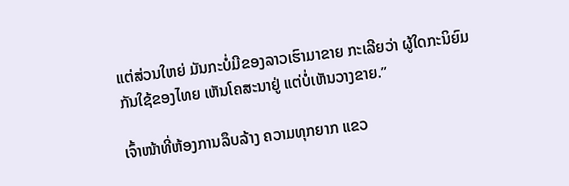ແຕ່ສ່ວນໃຫຍ່ ມັນກະບໍ່ມີຂອງລາວເຮົາມາຂາຍ ກະເລີຍວ່າ ຜູ້ໃດກະນິຍົມ ກັນໃຊ້ຂອງໄທຍ ເຫັນໂຄສະນາຢູ່ ແຕ່ບໍ່ເຫັນວາງຂາຍ.”

ເຈົ້າໜ້າທີ່ຫ້ອງການລຶບລ້າງ ຄວາມທຸກຍາກ ແຂວ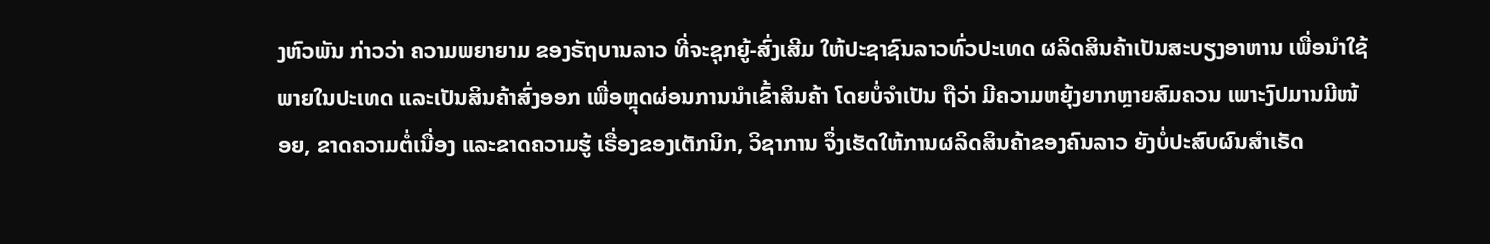ງຫົວພັນ ກ່າວວ່າ ຄວາມພຍາຍາມ ຂອງຣັຖບານລາວ ທີ່ຈະຊຸກຍູ້-ສົ່ງເສີມ ໃຫ້ປະຊາຊົນລາວທົ່ວປະເທດ ຜລິດສິນຄ້າເປັນສະບຽງອາຫານ ເພື່ອນໍາໃຊ້ພາຍໃນປະເທດ ແລະເປັນສິນຄ້າສົ່ງອອກ ເພື່ອຫຼຸດຜ່ອນການນໍາເຂົ້າສິນຄ້າ ໂດຍບໍ່ຈໍາເປັນ ຖືວ່າ ມີຄວາມຫຍຸ້ງຍາກຫຼາຍສົມຄວນ ເພາະງົປມານມີໜ້ອຍ, ຂາດຄວາມຕໍ່ເນື່ອງ ແລະຂາດຄວາມຮູ້ ເຣື່ອງຂອງເຕັກນິກ, ວິຊາການ ຈຶ່ງເຮັດໃຫ້ການຜລິດສິນຄ້າຂອງຄົນລາວ ຍັງບໍ່ປະສົບຜົນສໍາເຣັດ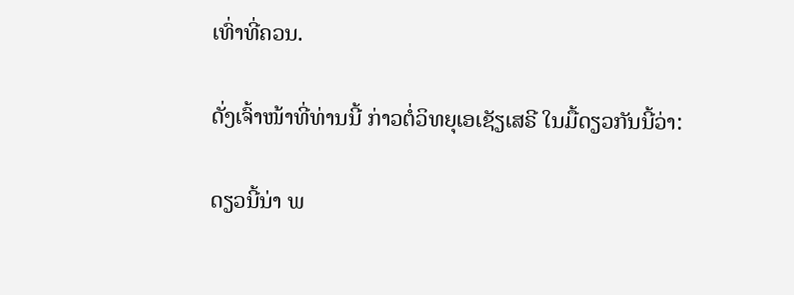ເທົ່າທີ່ຄວນ.

ດັ່ງເຈົ້າໜ້າທີ່ທ່ານນີ້ ກ່າວຕໍ່ວິທຍຸເອເຊັຽເສຣີ ໃນມື້ດຽວກັນນີ້ວ່າ:

ດຽວນີ້ນ່າ ພ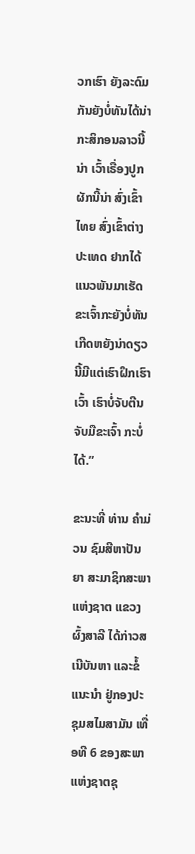ວກເຮົາ ຍັງລະດົມກັນຍັງບໍ່ທັນໄດ້ນ່າ ກະສິກອນລາວນີ້ນ່າ ເວົ້າເຣື່ອງປູກຜັກນີ້ນ່າ ສົ່ງເຂົ້າໄທຍ ສົ່ງເຂົ້າຕ່າງປະເທດ ຢາກໄດ້ແນວພັນມາເຮັດ ຂະເຈົ້າກະຍັງບໍ່ທັນເກີດຫຍັງນ່າດຽວນີ້ມີແຕ່ເຮົາຝຶກເຮົາເວົ້າ ເຮົາບໍ່ຈັບຕີນຈັບມືຂະເຈົ້າ ກະບໍ່ໄດ້.”

ຂະນະທີ່ ທ່ານ ຄໍາມ່ວນ ຊົມສີຫາປັນຍາ ສະມາຊິກສະພາແຫ່ງຊາຕ ແຂວງຜົ້ງສາລີ ໄດ້ກ່າວສເນີບັນຫາ ແລະຂໍ້ແນະນໍາ ຢູ່ກອງປະຊຸມສໄມສາມັນ ເທື່ອທີ 6 ຂອງສະພາແຫ່ງຊາຕຊຸ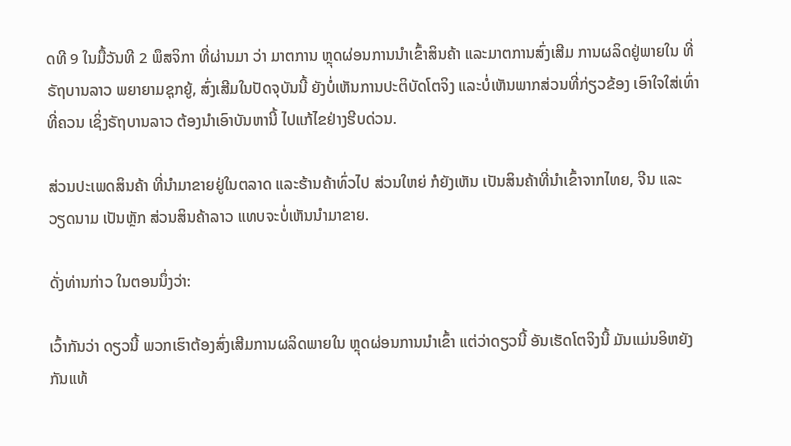ດທີ 9 ໃນມື້ວັນທີ 2 ພຶສຈິກາ ທີ່ຜ່ານມາ ວ່າ ມາຕການ ຫຼຸດຜ່ອນການນໍາເຂົ້າສິນຄ້າ ແລະມາຕການສົ່ງເສີມ ການຜລິດຢູ່ພາຍໃນ ທີ່ຣັຖບານລາວ ພຍາຍາມຊຸກຍູ້, ສົ່ງເສີມໃນປັດຈຸບັນນີ້ ຍັງບໍ່ເຫັນການປະຕິບັດໂຕຈິງ ແລະບໍ່ເຫັນພາກສ່ວນທີ່ກ່ຽວຂ້ອງ ເອົາໃຈໃສ່ເທົ່າທີ່ຄວນ ເຊິ່ງຣັຖບານລາວ ຕ້ອງນໍາເອົາບັນຫານີ້ ໄປແກ້ໄຂຢ່າງຮີບດ່ວນ.

ສ່ວນປະເພດສິນຄ້າ ທີ່ນໍາມາຂາຍຢູ່ໃນຕລາດ ແລະຮ້ານຄ້າທົ່ວໄປ ສ່ວນໃຫຍ່ ກໍຍັງເຫັນ ເປັນສິນຄ້າທີ່ນໍາເຂົ້າຈາກໄທຍ, ຈີນ ແລະ ວຽດນາມ ເປັນຫຼັກ ສ່ວນສິນຄ້າລາວ ແທບຈະບໍ່ເຫັນນໍາມາຂາຍ.

ດັ່ງທ່ານກ່າວ ໃນຕອນນຶ່ງວ່າ:

ເວົ້າກັນວ່າ ດຽວນີ້ ພວກເຮົາຕ້ອງສົ່ງເສີມການຜລິດພາຍໃນ ຫຼຸດຜ່ອນການນໍາເຂົ້າ ແຕ່ວ່າດຽວນີ້ ອັນເຮັດໂຕຈິງນີ້ ມັນແມ່ນອິຫຍັງກັນແທ້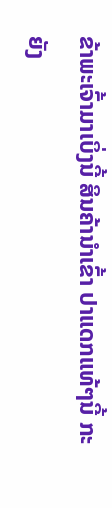ຂ້າພະເຈົ້າມາເບິ່ງນີ້ ສິນຄ້ານໍາເຂົ້າ ປາແດກແທ້ໆນີ້ ກະຍັງ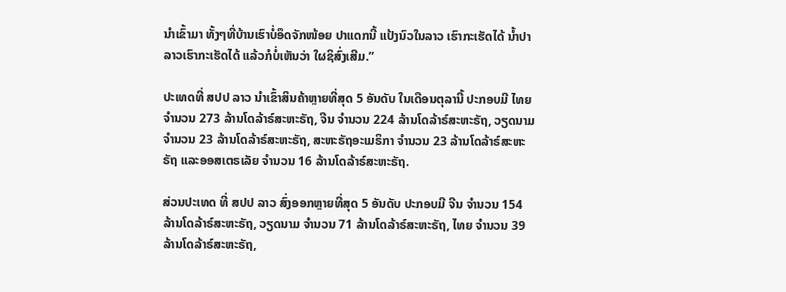ນໍາເຂົ້າມາ ທັ້ງໆທີ່ບ້ານເຮົາບໍ່ອຶດຈັກໜ້ອຍ ປາແດກນີ້ ແປ້ງນົວໃນລາວ ເຮົາກະເຮັດໄດ້ ນໍ້າປາ ລາວເຮົາກະເຮັດໄດ້ ແລ້ວກໍບໍ່ເຫັນວ່າ ໃຜຊິສົ່ງເສີມ.”

ປະເທດທີ່ ສປປ ລາວ ນໍາເຂົ້າສິນຄ້າຫຼາຍທີ່ສຸດ 5 ອັນດັບ ໃນເດືອນຕຸລານີ້ ປະກອບມີ ໄທຍ ຈໍານວນ 273 ລ້ານໂດລ້າຣ໌ສະຫະຣັຖ, ຈີນ ຈໍານວນ 224 ລ້ານໂດລ້າຣ໌ສະຫະຣັຖ, ວຽດນາມ ຈໍານວນ 23 ລ້ານໂດລ້າຣ໌ສະຫະຣັຖ, ສະຫະຣັຖອະເມຣິກາ ຈໍານວນ 23 ລ້ານໂດລ້າຣ໌ສະຫະຣັຖ ແລະອອສເຕຣເລັຍ ຈໍານວນ 16 ລ້ານໂດລ້າຣ໌ສະຫະຣັຖ.

ສ່ວນປະເທດ ທີ່ ສປປ ລາວ ສົ່ງອອກຫຼາຍທີ່ສຸດ 5 ອັນດັບ ປະກອບມີ ຈີນ ຈໍານວນ 154 ລ້ານໂດລ້າຣ໌ສະຫະຣັຖ, ວຽດນາມ ຈໍານວນ 71 ລ້ານໂດລ້າຣ໌ສະຫະຣັຖ, ໄທຍ ຈໍານວນ 39 ລ້ານໂດລ້າຣ໌ສະຫະຣັຖ,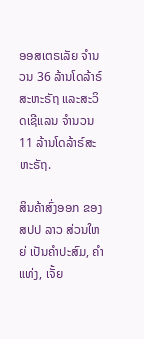ອອສເຕຣເລັຍ ຈໍານວນ 36 ລ້ານໂດລ້າຣ໌ສະຫະຣັຖ ແລະສະວິດເຊີແລນ ຈໍານວນ 11 ລ້ານໂດລ້າຣ໌ສະຫະຣັຖ.

ສິນຄ້າສົ່ງອອກ ຂອງ ສປປ ລາວ ສ່ວນໃຫຍ່ ເປັນຄໍາປະສົມ, ຄໍາແທ່ງ, ເຈັ້ຍ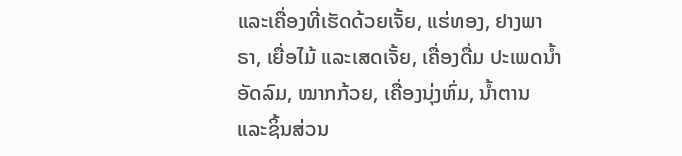ແລະເຄື່ອງທີ່ເຮັດດ້ວຍເຈັ້ຍ, ແຮ່ທອງ, ຢາງພາຣາ, ເຍື່ອໄມ້ ແລະເສດເຈັ້ຍ, ເຄື່ອງດື່ມ ປະເພດນໍ້າອັດລົມ, ໝາກກ້ວຍ, ເຄື່ອງນຸ່ງຫົ່ມ, ນໍ້າຕານ ແລະຊິ້ນສ່ວນ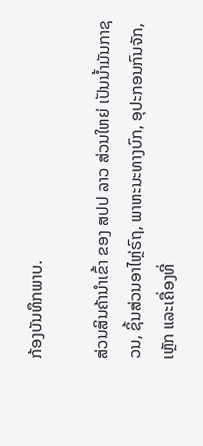ກ້ອງບັນທຶກພາບ.

ສ່ວນສິນຄ້ານໍາເຂົ້າ ຂອງ ສປປ ລາວ ສ່ວນໃຫຍ່ ເປັນນໍ້າມັນກາຊວນ, ຊິ້ນສ່ວນອາໄຫຼ່ຣົຖ, ພາຫະນະທາງບົກ, ອຸປະກອນກົນຈັກ, ເຫຼັກ ແລະເຄື່ອງທີ່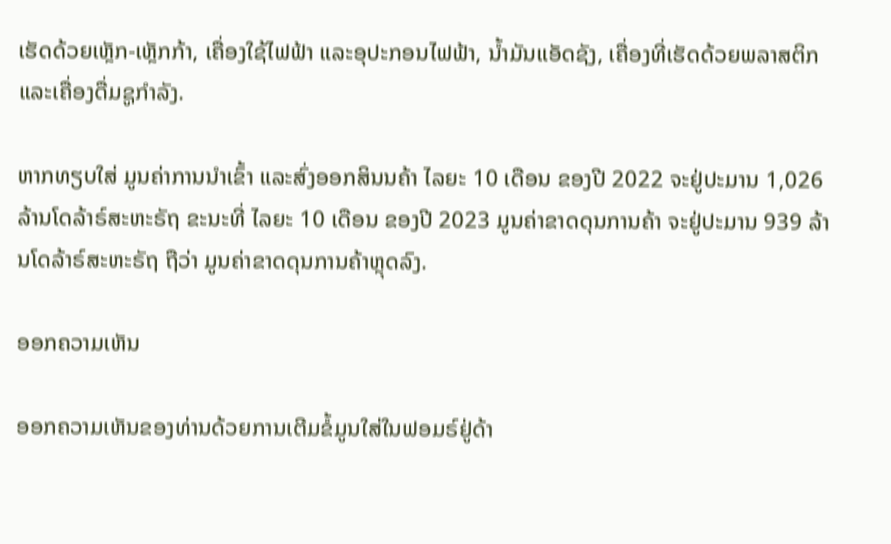ເຮັດດ້ວຍເຫຼັກ-ເຫຼັກກ້າ, ເຄື່ອງໃຊ້ໄຟຟ້າ ແລະອຸປະກອນໄຟຟ້າ, ນໍ້າມັນແອັດຊັງ, ເຄື່ອງທີ່ເຮັດດ້ວຍພລາສຕິກ ແລະເຄື່ອງດື່ມຊູກໍາລັງ.

ຫາກທຽບໃສ່ ມູນຄ່າການນໍາເຂົ້າ ແລະສົ່ງອອກສິນນຄ້າ ໄລຍະ 10 ເດືອນ ຂອງປີ 2022 ຈະຢູ່ປະມານ 1,026 ລ້ານໂດລ້າຣ໌ສະຫະຣັຖ ຂະນະທີ່ ໄລຍະ 10 ເດືອນ ຂອງປີ 2023 ມູນຄ່າຂາດດຸນການຄ້າ ຈະຢູ່ປະມານ 939 ລ້ານໂດລ້າຣ໌ສະຫະຣັຖ ຖືວ່າ ມູນຄ່າຂາດດຸນການຄ້າຫຼຸດລົງ.

ອອກຄວາມເຫັນ

ອອກຄວາມເຫັນຂອງທ່ານດ້ວຍການເຕີມຂໍ້ມູນໃສ່ໃນຟອມຣ໌ຢູ່ດ້າ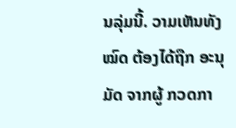ນລຸ່ມນີ້. ວາມເຫັນທັງໝົດ ຕ້ອງໄດ້ຖືກ ອະນຸມັດ ຈາກຜູ້ ກວດກາ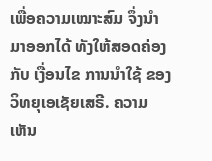ເພື່ອຄວາມເໝາະສົມ ຈຶ່ງນໍາມາອອກໄດ້ ທັງໃຫ້ສອດຄ່ອງ ກັບ ເງື່ອນໄຂ ການນຳໃຊ້ ຂອງ ວິທຍຸເອເຊັຍເສຣີ. ຄວາມເຫັນ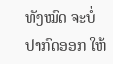ທັງໝົດ ຈະບໍ່ປາກົດອອກ ໃຫ້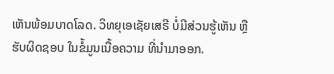ເຫັນພ້ອມບາດໂລດ. ວິທຍຸເອເຊັຍເສຣີ ບໍ່ມີສ່ວນຮູ້ເຫັນ ຫຼືຮັບຜິດຊອບ ໃນຂໍ້ມູນເນື້ອຄວາມ ທີ່ນໍາມາອອກ.